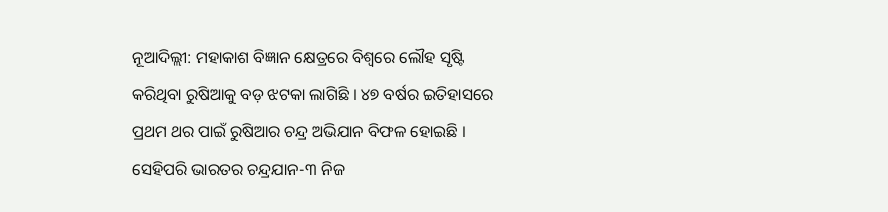ନୂଆଦିଲ୍ଲୀ: ମହାକାଶ ବିଜ୍ଞାନ କ୍ଷେତ୍ରରେ ବିଶ୍ୱରେ ଲୌହ ସୃଷ୍ଟି କରିଥିବା ରୁଷିଆକୁ ବଡ଼ ଝଟକା ଲାଗିଛି । ୪୭ ବର୍ଷର ଇତିହାସରେ ପ୍ରଥମ ଥର ପାଇଁ ରୁଷିଆର ଚନ୍ଦ୍ର ଅଭିଯାନ ବିଫଳ ହୋଇଛି । ସେହିପରି ଭାରତର ଚନ୍ଦ୍ରଯାନ-୩ ନିଜ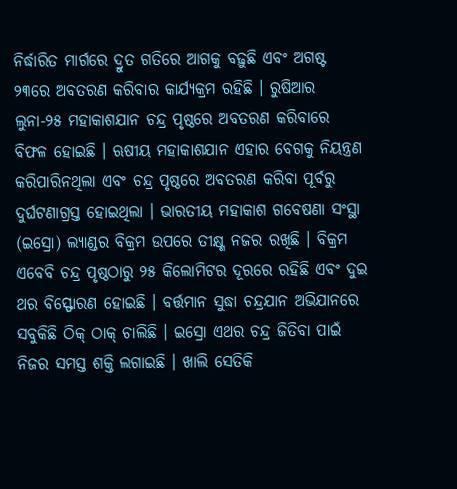ନିର୍ଦ୍ଧାରିତ ମାର୍ଗରେ ଦ୍ରୁତ ଗତିରେ ଆଗକୁ ବଢ଼ୁଛି ଏବଂ ଅଗଷ୍ଟ ୨୩ରେ ଅବତରଣ କରିବାର କାର୍ଯ୍ୟକ୍ରମ ରହିଛି । ରୁଷିଆର ଲୁନା-୨୫ ମହାକାଶଯାନ ଚନ୍ଦ୍ର ପୃଷ୍ଠରେ ଅବତରଣ କରିବାରେ ବିଫଳ ହୋଇଛି । ଋଷୀୟ ମହାକାଶଯାନ ଏହାର ବେଗକୁ ନିୟନ୍ତ୍ରଣ କରିପାରିନଥିଲା ଏବଂ ଚନ୍ଦ୍ର ପୃଷ୍ଠରେ ଅବତରଣ କରିବା ପୂର୍ବରୁ ଦୁର୍ଘଟଣାଗ୍ରସ୍ତ ହୋଇଥିଲା । ଭାରତୀୟ ମହାକାଶ ଗବେଷଣା ସଂସ୍ଥା (ଇସ୍ରୋ) ଲ୍ୟାଣ୍ଡର ବିକ୍ରମ ଉପରେ ତୀକ୍ଷ୍ଣ ନଜର ରଖିଛି । ବିକ୍ରମ ଏବେବି ଚନ୍ଦ୍ର ପୃଷ୍ଠଠାରୁ ୨୫ କିଲୋମିଟର ଦୂରରେ ରହିଛି ଏବଂ ଦୁଇ ଥର ବିସ୍ଫୋରଣ ହୋଇଛି । ବର୍ତ୍ତମାନ ସୁଦ୍ଧା ଚନ୍ଦ୍ରଯାନ ଅଭିଯାନରେ ସବୁକିଛି ଠିକ୍ ଠାକ୍ ଚାଲିଛି । ଇସ୍ରୋ ଏଥର ଚନ୍ଦ୍ର ଜିତିବା ପାଇଁ ନିଜର ସମସ୍ତ ଶକ୍ତି ଲଗାଇଛି । ଖାଲି ସେତିକି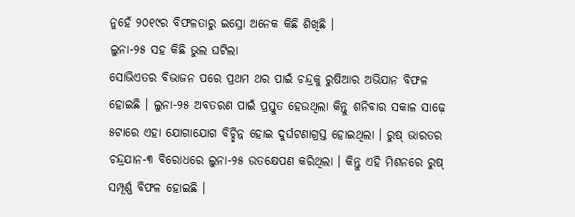ନୁହେଁ ୨୦୧୯ର ବିଫଳତାରୁ ଇସ୍ରୋ ଅନେକ କିଛି ଶିଖିଛି ।
ଲୁନା-୨୫ ସହ କିଛି ଭୁଲ ଘଟିଲା
ସୋଭିଏତର ବିଭାଜନ ପରେ ପ୍ରଥମ ଥର ପାଇଁ ଚନ୍ଦ୍ରକୁ ରୁଷିଆର ଅଭିଯାନ ବିଫଳ ହୋଇଛି । ଲୁନା-୨୫ ଅବତରଣ ପାଇଁ ପ୍ରସ୍ତୁତ ହେଉଥିଲା କିନ୍ତୁ ଶନିବାର ସକାଳ ସାଢ଼େ ୫ଟାରେ ଏହା ଯୋଗାଯୋଗ ବିଚ୍ଛିନ୍ନ ହୋଇ ଦୁର୍ଘଟଣାଗ୍ରସ୍ତ ହୋଇଥିଲା । ରୁଷ୍ ଭାରତର ଚନ୍ଦ୍ରଯାନ-୩ ବିରୋଧରେ ଲୁନା-୨୫ ଉତକ୍ଷେପଣ କରିଥିଲା । କିନ୍ତୁ ଏହି ମିଶନରେ ରୁଷ୍ ସମ୍ପୂର୍ଣ୍ଣ ବିଫଳ ହୋଇଛି ।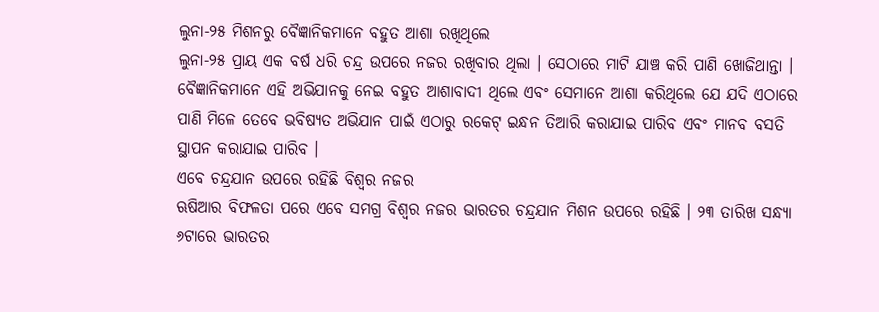ଲୁନା-୨୫ ମିଶନରୁ ବୈଜ୍ଞାନିକମାନେ ବହୁତ ଆଶା ରଖିଥିଲେ
ଲୁନା-୨୫ ପ୍ରାୟ ଏକ ବର୍ଷ ଧରି ଚନ୍ଦ୍ର ଉପରେ ନଜର ରଖିବାର ଥିଲା । ସେଠାରେ ମାଟି ଯାଞ୍ଚ କରି ପାଣି ଖୋଜିଥାନ୍ତା । ବୈଜ୍ଞାନିକମାନେ ଏହି ଅଭିଯାନକୁ ନେଇ ବହୁତ ଆଶାବାଦୀ ଥିଲେ ଏବଂ ସେମାନେ ଆଶା କରିଥିଲେ ଯେ ଯଦି ଏଠାରେ ପାଣି ମିଳେ ତେବେ ଭବିଷ୍ୟତ ଅଭିଯାନ ପାଇଁ ଏଠାରୁ ରକେଟ୍ ଇନ୍ଧନ ତିଆରି କରାଯାଇ ପାରିବ ଏବଂ ମାନବ ବସତି ସ୍ଥାପନ କରାଯାଇ ପାରିବ ।
ଏବେ ଚନ୍ଦ୍ରଯାନ ଉପରେ ରହିଛି ବିଶ୍ୱର ନଜର
ଋଷିଆର ବିଫଳତା ପରେ ଏବେ ସମଗ୍ର ବିଶ୍ୱର ନଜର ଭାରତର ଚନ୍ଦ୍ରଯାନ ମିଶନ ଉପରେ ରହିଛି । ୨୩ ତାରିଖ ସନ୍ଧ୍ୟା ୬ଟାରେ ଭାରତର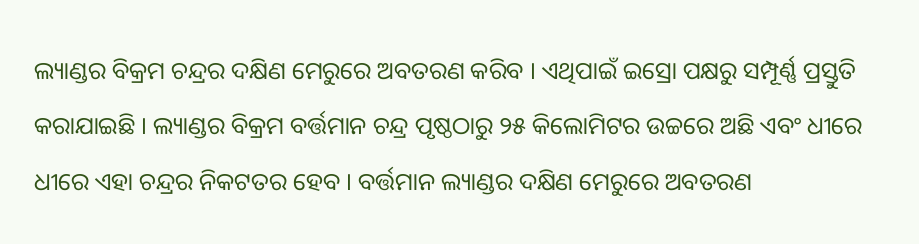ଲ୍ୟାଣ୍ଡର ବିକ୍ରମ ଚନ୍ଦ୍ରର ଦକ୍ଷିଣ ମେରୁରେ ଅବତରଣ କରିବ । ଏଥିପାଇଁ ଇସ୍ରୋ ପକ୍ଷରୁ ସମ୍ପୂର୍ଣ୍ଣ ପ୍ରସ୍ତୁତି କରାଯାଇଛି । ଲ୍ୟାଣ୍ଡର ବିକ୍ରମ ବର୍ତ୍ତମାନ ଚନ୍ଦ୍ର ପୃଷ୍ଠଠାରୁ ୨୫ କିଲୋମିଟର ଉଚ୍ଚରେ ଅଛି ଏବଂ ଧୀରେ ଧୀରେ ଏହା ଚନ୍ଦ୍ରର ନିକଟତର ହେବ । ବର୍ତ୍ତମାନ ଲ୍ୟାଣ୍ଡର ଦକ୍ଷିଣ ମେରୁରେ ଅବତରଣ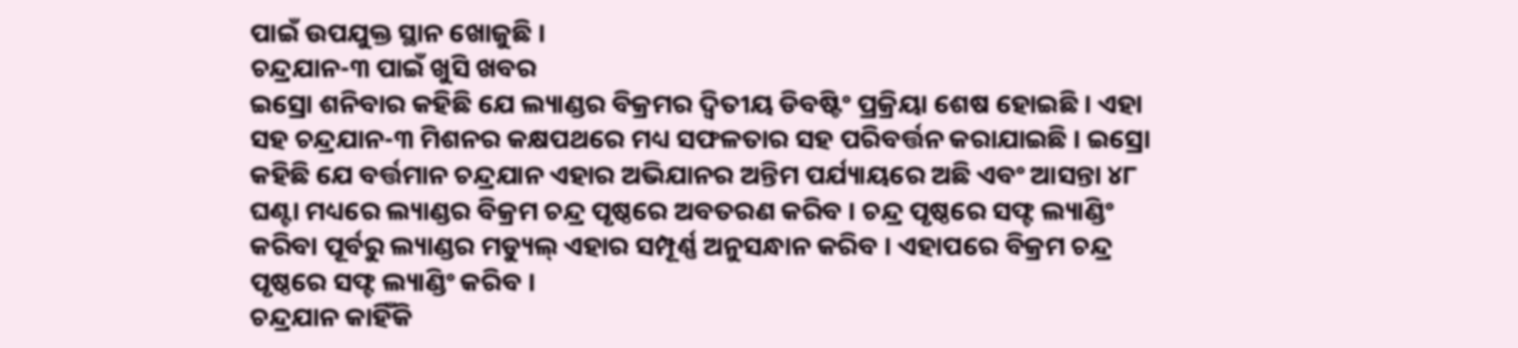ପାଇଁ ଉପଯୁକ୍ତ ସ୍ଥାନ ଖୋଜୁଛି ।
ଚନ୍ଦ୍ରଯାନ-୩ ପାଇଁ ଖୁସି ଖବର
ଇସ୍ରୋ ଶନିବାର କହିଛି ଯେ ଲ୍ୟାଣ୍ଡର ବିକ୍ରମର ଦ୍ୱିତୀୟ ଡିବଷ୍ଟିଂ ପ୍ରକ୍ରିୟା ଶେଷ ହୋଇଛି । ଏହା ସହ ଚନ୍ଦ୍ରଯାନ-୩ ମିଶନର କକ୍ଷପଥରେ ମଧ୍ୟ ସଫଳତାର ସହ ପରିବର୍ତ୍ତନ କରାଯାଇଛି । ଇସ୍ରୋ କହିଛି ଯେ ବର୍ତ୍ତମାନ ଚନ୍ଦ୍ରଯାନ ଏହାର ଅଭିଯାନର ଅନ୍ତିମ ପର୍ଯ୍ୟାୟରେ ଅଛି ଏବଂ ଆସନ୍ତା ୪୮ ଘଣ୍ଟା ମଧ୍ୟରେ ଲ୍ୟାଣ୍ଡର ବିକ୍ରମ ଚନ୍ଦ୍ର ପୃଷ୍ଠରେ ଅବତରଣ କରିବ । ଚନ୍ଦ୍ର ପୃଷ୍ଠରେ ସଫ୍ଟ ଲ୍ୟାଣ୍ଡିଂ କରିବା ପୂର୍ବରୁ ଲ୍ୟାଣ୍ଡର ମଡ୍ୟୁଲ୍ ଏହାର ସମ୍ପୂର୍ଣ୍ଣ ଅନୁସନ୍ଧାନ କରିବ । ଏହାପରେ ବିକ୍ରମ ଚନ୍ଦ୍ର ପୃଷ୍ଠରେ ସଫ୍ଟ ଲ୍ୟାଣ୍ଡିଂ କରିବ ।
ଚନ୍ଦ୍ରଯାନ କାହିଁକି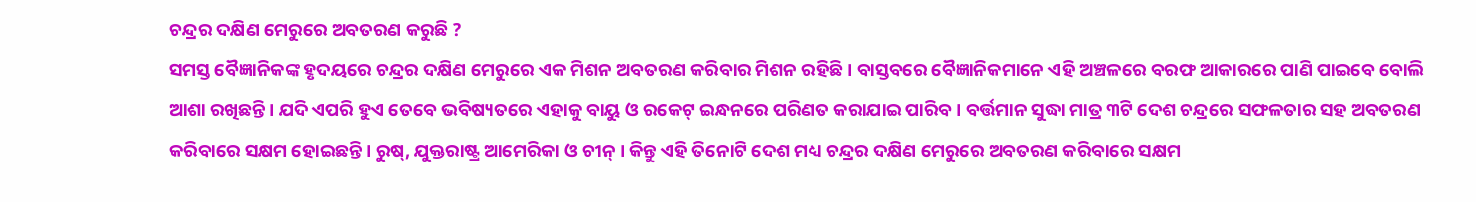ଚନ୍ଦ୍ରର ଦକ୍ଷିଣ ମେରୁରେ ଅବତରଣ କରୁଛି ?
ସମସ୍ତ ବୈଜ୍ଞାନିକଙ୍କ ହୃଦୟରେ ଚନ୍ଦ୍ରର ଦକ୍ଷିଣ ମେରୁରେ ଏକ ମିଶନ ଅବତରଣ କରିବାର ମିଶନ ରହିଛି । ବାସ୍ତବରେ ବୈଜ୍ଞାନିକମାନେ ଏହି ଅଞ୍ଚଳରେ ବରଫ ଆକାରରେ ପାଣି ପାଇବେ ବୋଲି ଆଶା ରଖିଛନ୍ତି । ଯଦି ଏପରି ହୁଏ ତେବେ ଭବିଷ୍ୟତରେ ଏହାକୁ ବାୟୁ ଓ ରକେଟ୍ ଇନ୍ଧନରେ ପରିଣତ କରାଯାଇ ପାରିବ । ବର୍ତ୍ତମାନ ସୁଦ୍ଧା ମାତ୍ର ୩ଟି ଦେଶ ଚନ୍ଦ୍ରରେ ସଫଳତାର ସହ ଅବତରଣ କରିବାରେ ସକ୍ଷମ ହୋଇଛନ୍ତି । ରୁଷ୍, ଯୁକ୍ତରାଷ୍ଟ୍ର ଆମେରିକା ଓ ଚୀନ୍ । କିନ୍ତୁ ଏହି ତିନୋଟି ଦେଶ ମଧ୍ୟ ଚନ୍ଦ୍ରର ଦକ୍ଷିଣ ମେରୁରେ ଅବତରଣ କରିବାରେ ସକ୍ଷମ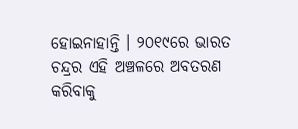ହୋଇନାହାନ୍ତି । ୨୦୧୯ରେ ଭାରତ ଚନ୍ଦ୍ରର ଏହି ଅଞ୍ଚଳରେ ଅବତରଣ କରିବାକୁ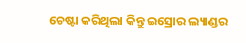ଚେଷ୍ଟା କରିଥିଲା କିନ୍ତୁ ଇସ୍ରୋର ଲ୍ୟାଣ୍ଡର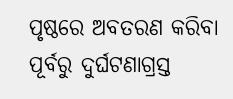ପୃଷ୍ଠରେ ଅବତରଣ କରିବା ପୂର୍ବରୁ ଦୁର୍ଘଟଣାଗ୍ରସ୍ତ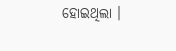ହୋଇଥିଲା ।